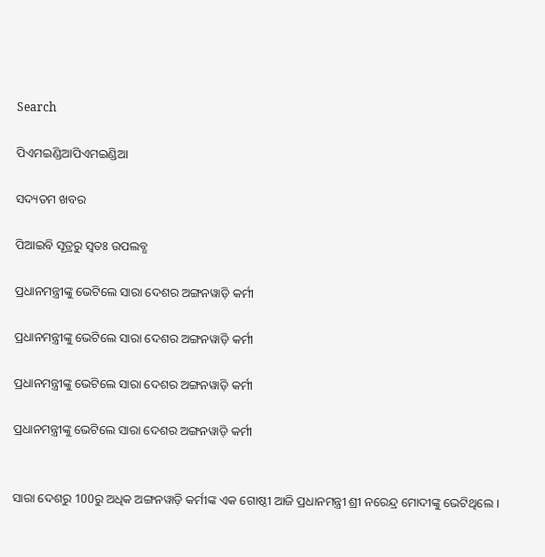Search

ପିଏମଇଣ୍ଡିଆପିଏମଇଣ୍ଡିଆ

ସଦ୍ୟତମ ଖବର

ପିଆଇବି ସୂତ୍ରରୁ ସ୍ବତଃ ଉପଲବ୍ଧ

ପ୍ରଧାନମନ୍ତ୍ରୀଙ୍କୁ ଭେଟିଲେ ସାରା ଦେଶର ଅଙ୍ଗନୱାଡ଼ି କର୍ମୀ

ପ୍ରଧାନମନ୍ତ୍ରୀଙ୍କୁ ଭେଟିଲେ ସାରା ଦେଶର ଅଙ୍ଗନୱାଡ଼ି କର୍ମୀ

ପ୍ରଧାନମନ୍ତ୍ରୀଙ୍କୁ ଭେଟିଲେ ସାରା ଦେଶର ଅଙ୍ଗନୱାଡ଼ି କର୍ମୀ

ପ୍ରଧାନମନ୍ତ୍ରୀଙ୍କୁ ଭେଟିଲେ ସାରା ଦେଶର ଅଙ୍ଗନୱାଡ଼ି କର୍ମୀ


ସାରା ଦେଶରୁ 100ରୁ ଅଧିକ ଅଙ୍ଗନୱାଡ଼ି କର୍ମୀଙ୍କ ଏକ ଗୋଷ୍ଠୀ ଆଜି ପ୍ରଧାନମନ୍ତ୍ରୀ ଶ୍ରୀ ନରେନ୍ଦ୍ର ମୋଦୀଙ୍କୁ ଭେଟିଥିଲେ ।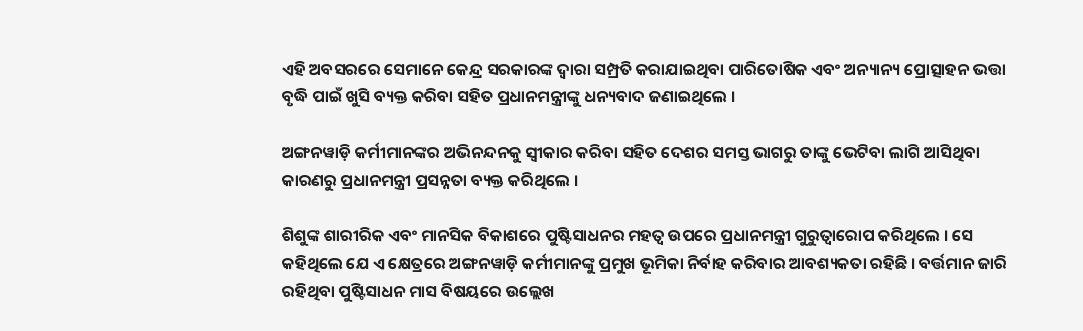ଏହି ଅବସରରେ ସେମାନେ କେନ୍ଦ୍ର ସରକାରଙ୍କ ଦ୍ୱାରା ସମ୍ପ୍ରତି କରାଯାଇଥିବା ପାରିତୋଷିକ ଏବଂ ଅନ୍ୟାନ୍ୟ ପ୍ରୋତ୍ସାହନ ଭତ୍ତା  ବୃଦ୍ଧି ପାଇଁ ଖୁସି ବ୍ୟକ୍ତ କରିବା ସହିତ ପ୍ରଧାନମନ୍ତ୍ରୀଙ୍କୁ ଧନ୍ୟବାଦ ଜଣାଇଥିଲେ ।

ଅଙ୍ଗନୱାଡ଼ି କର୍ମୀମାନଙ୍କର ଅଭିନନ୍ଦନକୁ ସ୍ୱୀକାର କରିବା ସହିତ ଦେଶର ସମସ୍ତ ଭାଗରୁ ତାଙ୍କୁ ଭେଟିବା ଲାଗି ଆସିଥିବା କାରଣରୁ ପ୍ରଧାନମନ୍ତ୍ରୀ ପ୍ରସନ୍ନତା ବ୍ୟକ୍ତ କରିଥିଲେ ।

ଶିଶୁଙ୍କ ଶାରୀରିକ ଏବଂ ମାନସିକ ବିକାଶରେ ପୁଷ୍ଟିସାଧନର ମହତ୍ୱ ଉପରେ ପ୍ରଧାନମନ୍ତ୍ରୀ ଗୁରୁତ୍ୱାରୋପ କରିଥିଲେ । ସେ କହିଥିଲେ ଯେ ଏ କ୍ଷେତ୍ରରେ ଅଙ୍ଗନୱାଡ଼ି କର୍ମୀମାନଙ୍କୁ ପ୍ରମୁଖ ଭୂମିକା ନିର୍ବାହ କରିବାର ଆବଶ୍ୟକତା ରହିଛି । ବର୍ତ୍ତମାନ ଜାରି ରହିଥିବା ପୁଷ୍ଟିସାଧନ ମାସ ବିଷୟରେ ଉଲ୍ଲେଖ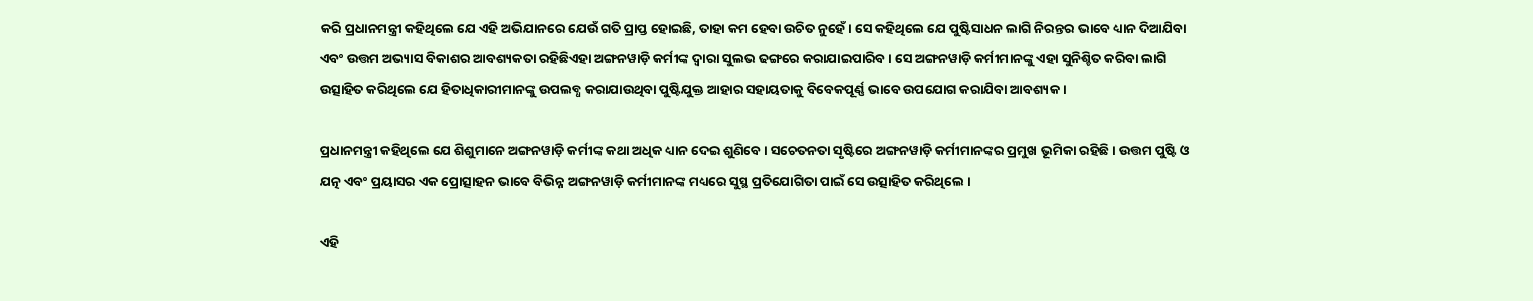କରି ପ୍ରଧାନମନ୍ତ୍ରୀ କହିଥିଲେ ଯେ ଏହି ଅଭିଯାନରେ ଯେଉଁ ଗତି ପ୍ରାପ୍ତ ହୋଇଛି, ତାହା କମ ହେବା ଉଚିତ ନୁହେଁ । ସେ କହିଥିଲେ ଯେ ପୁଷ୍ଟିସାଧନ ଲାଗି ନିରନ୍ତର ଭାବେ ଧ୍ୟାନ ଦିଆଯିବା ଏବଂ ଉତ୍ତମ ଅଭ୍ୟାସ ବିକାଶର ଆବଶ୍ୟକତା ରହିଛିଏହା ଅଙ୍ଗନୱାଡ଼ି କର୍ମୀଙ୍କ ଦ୍ୱାରା ସୁଲଭ ଢଙ୍ଗରେ କରାଯାଇପାରିବ । ସେ ଅଙ୍ଗନୱାଡ଼ି କର୍ମୀମାନଙ୍କୁ ଏହା ସୁନିଶ୍ଚିତ କରିବା ଲାଗି ଉତ୍ସାହିତ କରିଥିଲେ ଯେ ହିତାଧିକାରୀମାନଙ୍କୁ ଉପଲବ୍ଧ କରାଯାଉଥିବା ପୁଷ୍ଟିଯୁକ୍ତ ଆହାର ସହାୟତାକୁ ବିବେକପୂର୍ଣ୍ଣ ଭାବେ ଉପଯୋଗ କରାଯିବା ଆବଶ୍ୟକ ।

ପ୍ରଧାନମନ୍ତ୍ରୀ କହିଥିଲେ ଯେ ଶିଶୁମାନେ ଅଙ୍ଗନୱାଡ଼ି କର୍ମୀଙ୍କ କଥା ଅଧିକ ଧ୍ୟାନ ଦେଇ ଶୁଣିବେ । ସଚେତନତା ସୃଷ୍ଟିରେ ଅଙ୍ଗନୱାଡ଼ି କର୍ମୀମାନଙ୍କର ପ୍ରମୁଖ ଭୂମିକା ରହିଛି । ଉତ୍ତମ ପୁଷ୍ଟି ଓ ଯତ୍ନ ଏବଂ ପ୍ରୟାସର ଏକ ପ୍ରୋତ୍ସାହନ ଭାବେ ବିଭିନ୍ନ ଅଙ୍ଗନୱାଡ଼ି କର୍ମୀମାନଙ୍କ ମଧ୍ୟରେ ସୁସ୍ଥ ପ୍ରତିଯୋଗିତା ପାଇଁ ସେ ଉତ୍ସାହିତ କରିଥିଲେ ।

ଏହି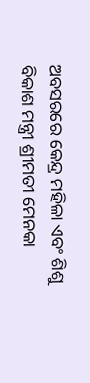ଅବସରରେ କେନ୍ଦ୍ର ମହିଳା ଏବଂ ଶିଶୁ ବିକାଶ ମନ୍ତ୍ରୀ ଶ୍ରୀମତୀ ମେନକା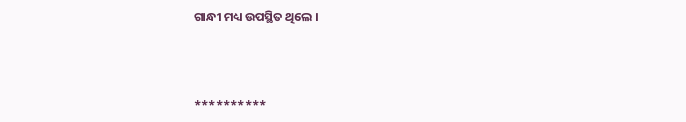ଗାନ୍ଧୀ ମଧ୍ୟ ଉପସ୍ଥିତ ଥିଲେ ।



**********